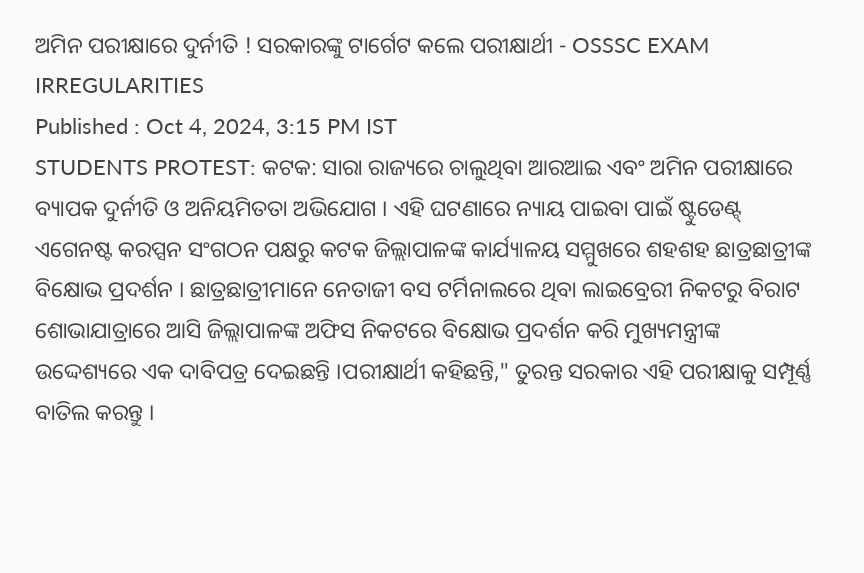ଅମିନ ପରୀକ୍ଷାରେ ଦୁର୍ନୀତି ! ସରକାରଙ୍କୁ ଟାର୍ଗେଟ କଲେ ପରୀକ୍ଷାର୍ଥୀ - OSSSC EXAM IRREGULARITIES
Published : Oct 4, 2024, 3:15 PM IST
STUDENTS PROTEST: କଟକ: ସାରା ରାଜ୍ୟରେ ଚାଲୁଥିବା ଆରଆଇ ଏବଂ ଅମିନ ପରୀକ୍ଷାରେ ବ୍ୟାପକ ଦୁର୍ନୀତି ଓ ଅନିୟମିତତା ଅଭିଯୋଗ । ଏହି ଘଟଣାରେ ନ୍ୟାୟ ପାଇବା ପାଇଁ ଷ୍ଟୁଡେଣ୍ଟ୍ ଏଗେନଷ୍ଟ କରପ୍ସନ ସଂଗଠନ ପକ୍ଷରୁ କଟକ ଜିଲ୍ଲାପାଳଙ୍କ କାର୍ଯ୍ୟାଳୟ ସମ୍ମୁଖରେ ଶହଶହ ଛାତ୍ରଛାତ୍ରୀଙ୍କ ବିକ୍ଷୋଭ ପ୍ରଦର୍ଶନ । ଛାତ୍ରଛାତ୍ରୀମାନେ ନେତାଜୀ ବସ ଟର୍ମିନାଲରେ ଥିବା ଲାଇବ୍ରେରୀ ନିକଟରୁ ବିରାଟ ଶୋଭାଯାତ୍ରାରେ ଆସି ଜିଲ୍ଲାପାଳଙ୍କ ଅଫିସ ନିକଟରେ ବିକ୍ଷୋଭ ପ୍ରଦର୍ଶନ କରି ମୁଖ୍ୟମନ୍ତ୍ରୀଙ୍କ ଉଦ୍ଦେଶ୍ୟରେ ଏକ ଦାବିପତ୍ର ଦେଇଛନ୍ତି ।ପରୀକ୍ଷାର୍ଥୀ କହିଛନ୍ତି," ତୁରନ୍ତ ସରକାର ଏହି ପରୀକ୍ଷାକୁ ସମ୍ପୂର୍ଣ୍ଣ ବାତିଲ କରନ୍ତୁ ।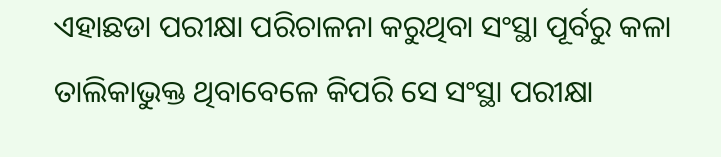ଏହାଛଡା ପରୀକ୍ଷା ପରିଚାଳନା କରୁଥିବା ସଂସ୍ଥା ପୂର୍ବରୁ କଳା ତାଲିକାଭୁକ୍ତ ଥିବାବେଳେ କିପରି ସେ ସଂସ୍ଥା ପରୀକ୍ଷା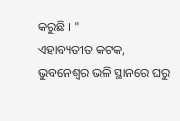କରୁଛି । "
ଏହାବ୍ୟତୀତ କଟକ, ଭୁବନେଶ୍ୱର ଭଳି ସ୍ଥାନରେ ଘରୁ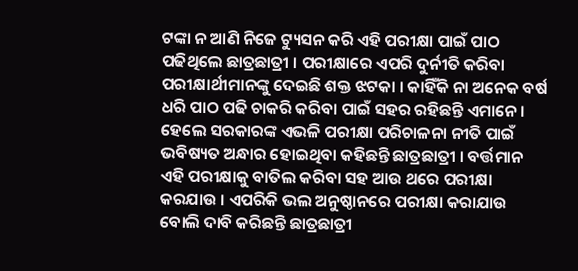ଟଙ୍କା ନ ଆଣି ନିଜେ ଟ୍ୟୁସନ କରି ଏହି ପରୀକ୍ଷା ପାଇଁ ପାଠ ପଢିଥିଲେ ଛାତ୍ରଛାତ୍ରୀ । ପରୀକ୍ଷାରେ ଏପରି ଦୁର୍ନୀତି କରିବା ପରୀକ୍ଷାର୍ଥୀମାନଙ୍କୁ ଦେଇଛି ଶକ୍ତ ଝଟକା । କାହିଁକି ନା ଅନେକ ବର୍ଷ ଧରି ପାଠ ପଢି ଚାକରି କରିବା ପାଇଁ ସହର ରହିଛନ୍ତି ଏମାନେ । ହେଲେ ସରକାରଙ୍କ ଏଭଳି ପରୀକ୍ଷା ପରିଚାଳନା ନୀତି ପାଇଁ ଭବିଷ୍ୟତ ଅନ୍ଧାର ହୋଇଥିବା କହିଛନ୍ତି ଛାତ୍ରଛାତ୍ରୀ । ବର୍ତ୍ତମାନ ଏହି ପରୀକ୍ଷାକୁ ବାତିଲ କରିବା ସହ ଆଉ ଥରେ ପରୀକ୍ଷା କରଯାଉ । ଏପରିକି ଭଲ ଅନୁଷ୍ଠାନରେ ପରୀକ୍ଷା କରାଯାଉ ବୋଲି ଦାବି କରିଛନ୍ତି ଛାତ୍ରଛାତ୍ରୀ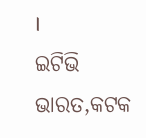।
ଇଟିଭି ଭାରତ,କଟକ